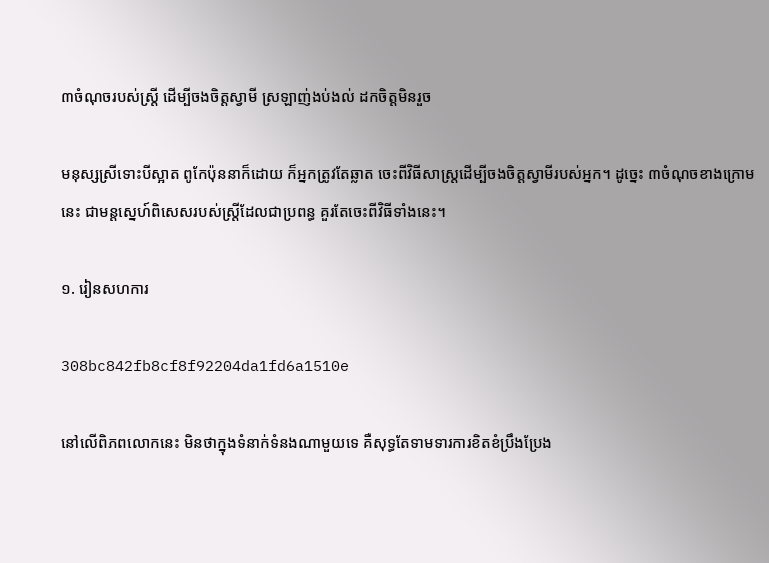៣ចំណុចរបស់ស្ត្រី ដើម្បីចងចិត្តស្វាមី ស្រឡាញ់ងប់ងល់ ដកចិត្តមិនរួច

មនុស្សស្រីទោះបីស្អាត ពូកែប៉ុននាក៏ដោយ ក៏អ្នកត្រូវតែឆ្លាត ចេះពីវិធីសាស្ត្រដើម្បីចងចិត្តស្វាមីរបស់អ្នក។ ដូច្នេះ ៣ចំណុចខាងក្រោមនេះ ជាមន្តស្នេហ៍ពិសេសរបស់ស្ត្រីដែលជាប្រពន្ធ គួរតែចេះពីវិធីទាំងនេះ។

១. រៀនសហការ

308bc842fb8cf8f92204da1fd6a1510e

នៅលើពិភពលោកនេះ មិនថាក្នុងទំនាក់ទំនងណាមួយទេ គឺសុទ្ធតែទាមទារការខិតខំប្រឹងប្រែង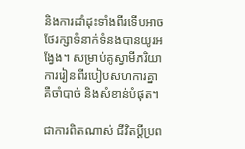និងការដាំដុះទាំងពីរទើបអាចថែរក្សាទំនាក់ទំនងបានយូរអង្វែង។ សម្រាប់គូស្វាមីភរិយា ការរៀនពីរបៀបសហការគ្នា គឺចាំបាច់ និងសំខាន់បំផុត។

ជាការពិតណាស់ ជីវិតប្ដីប្រព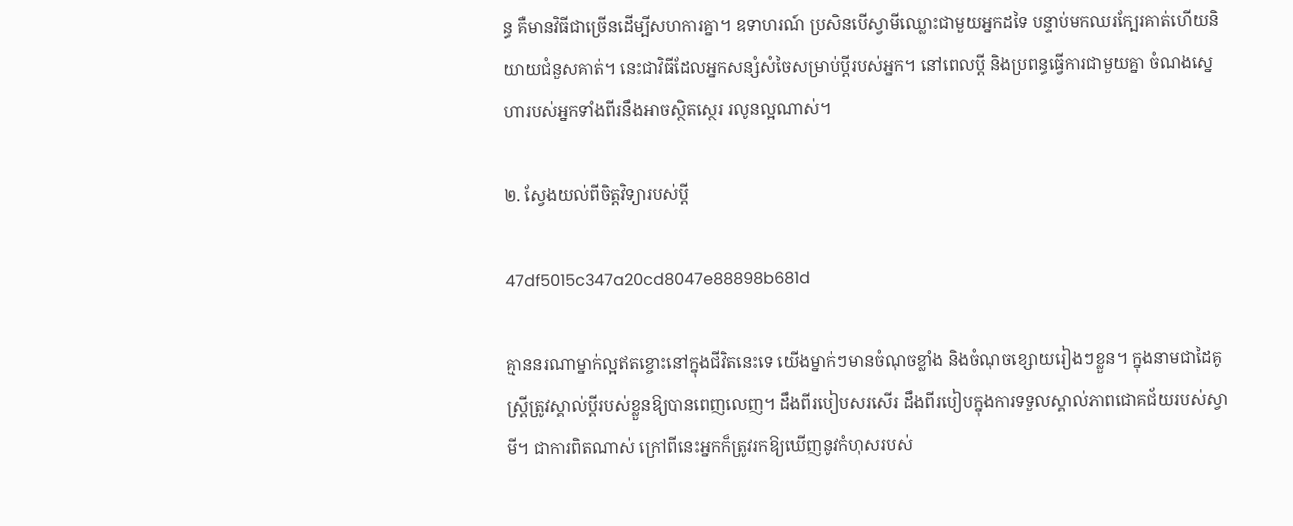ន្ធ គឺមានវិធីជាច្រើនដើម្បីសហការគ្នា។ ឧទាហរណ៍ ប្រសិនបើស្វាមីឈ្លោះជាមួយអ្នកដទៃ បន្ទាប់មកឈរក្បែរគាត់ហើយនិយាយជំនួសគាត់។ នេះជាវិធីដែលអ្នកសន្សំសំចៃសម្រាប់ប្តីរបស់អ្នក។ នៅពេលប្ដី និងប្រពន្ធធ្វើការជាមួយគ្នា ចំណងស្នេហារបស់អ្នកទាំងពីរនឹងអាចស្ថិតស្ថេរ រលូនល្អណាស់។

២. ស្វែងយល់ពីចិត្តវិទ្យារបស់ប្តី

47df5015c347a20cd8047e88898b681d

គ្មាននរណាម្នាក់ល្អឥតខ្ចោះនៅក្នុងជីវិតនេះទេ យើងម្នាក់ៗមានចំណុចខ្លាំង និងចំណុចខ្សោយរៀងៗខ្លួន។ ក្នុងនាមជាដៃគូ ស្ត្រីត្រូវស្គាល់ប្តីរបស់ខ្លួនឱ្យបានពេញលេញ។ ដឹងពីរបៀបសរសើរ ដឹងពីរបៀបក្នុងការទទួលស្គាល់ភាពជោគជ័យរបស់ស្វាមី។ ជាការពិតណាស់ ក្រៅពីនេះអ្នកក៏ត្រូវរកឱ្យឃើញនូវកំហុសរបស់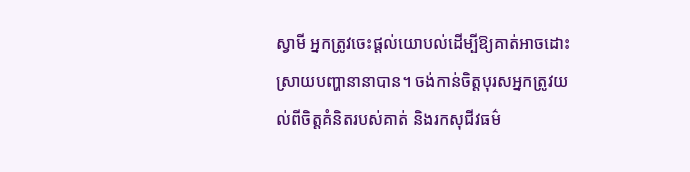ស្វាមី អ្នកត្រូវចេះផ្តល់យោបល់ដើម្បីឱ្យគាត់អាចដោះស្រាយបញ្ហានានាបាន។ ចង់កាន់ចិត្តបុរសអ្នកត្រូវយល់ពីចិត្តគំនិតរបស់គាត់ និងរកសុជីវធម៌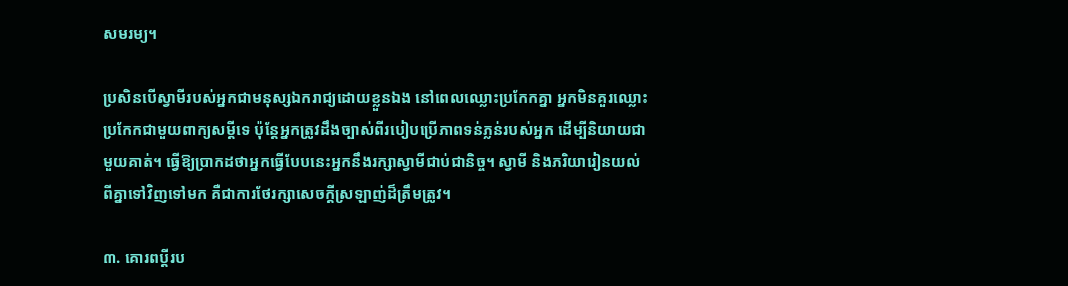សមរម្យ។

ប្រសិនបើស្វាមីរបស់អ្នកជាមនុស្សឯករាជ្យដោយខ្លួនឯង នៅពេលឈ្លោះប្រកែកគ្នា អ្នកមិនគួរឈ្លោះប្រកែកជាមួយពាក្យសម្ដីទេ ប៉ុន្តែអ្នកត្រូវដឹងច្បាស់ពីរបៀបប្រើភាពទន់ភ្លន់របស់អ្នក ដើម្បីនិយាយជាមួយគាត់។ ធ្វើឱ្យប្រាកដថាអ្នកធ្វើបែបនេះអ្នកនឹងរក្សាស្វាមីជាប់ជានិច្ច។ ស្វាមី និងភរិយារៀនយល់ពីគ្នាទៅវិញទៅមក គឺជាការថែរក្សាសេចក្តីស្រឡាញ់ដ៏ត្រឹមត្រូវ។

៣. គោរពប្តីរប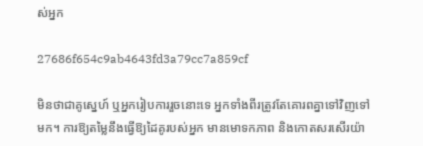ស់អ្នក

27686f654c9ab4643fd3a79cc7a859cf

មិនថាជាគូស្នេហ៍ ឬអ្នករៀបការរួចនោះទេ អ្នកទាំងពីរត្រូវតែគោរពគ្នាទៅវិញទៅមក។ ការឱ្យតម្លៃនឹងធ្វើឱ្យដៃគូរបស់អ្នក មានមោទកភាព និងកោតសរសើរយ៉ា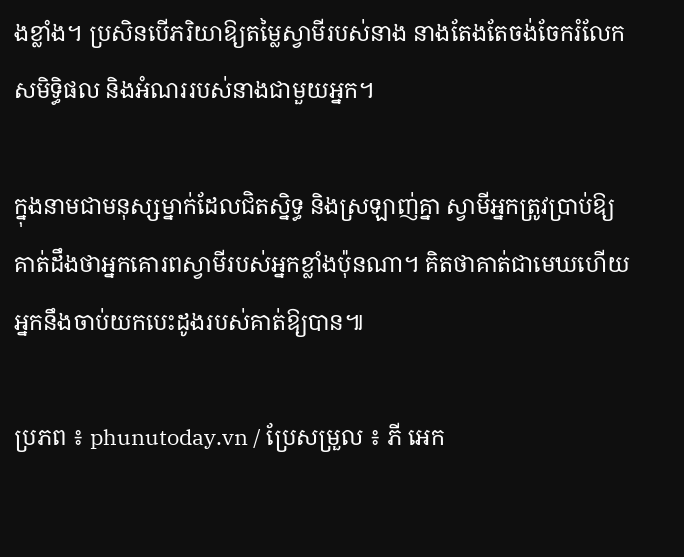ងខ្លាំង។ ប្រសិនបើភរិយាឱ្យតម្លៃស្វាមីរបស់នាង នាងតែងតែចង់ចែករំលែកសមិទ្ធិផល និងអំណររបស់នាងជាមួយអ្នក។

ក្នុងនាមជាមនុស្សម្នាក់ដែលជិតស្និទ្ធ និងស្រឡាញ់គ្នា ស្វាមីអ្នកត្រូវប្រាប់ឱ្យគាត់ដឹងថាអ្នកគោរពស្វាមីរបស់អ្នកខ្លាំងប៉ុនណា។ គិតថាគាត់ជាមេឃហើយអ្នកនឹងចាប់យកបេះដូងរបស់គាត់ឱ្យបាន៕

ប្រភព ៖ phunutoday.vn / ប្រែសម្រួល ៖ ភី អេក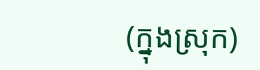(ក្នុងស្រុក)